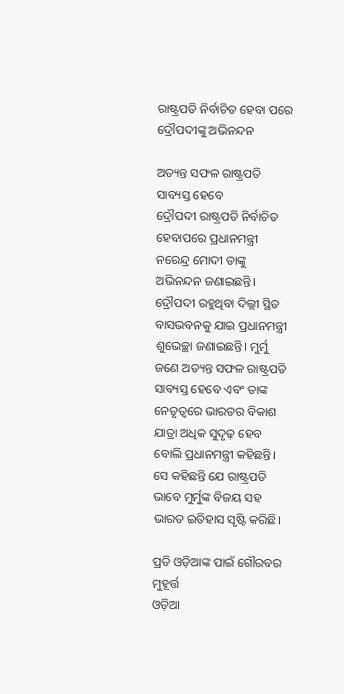ରାଷ୍ଟ୍ରପତି ନିର୍ବାଚିତ ହେବା ପରେ ଦ୍ରୌପଦୀଙ୍କୁ ଅଭିନନ୍ଦନ

ଅତ୍ୟନ୍ତ ସଫଳ ରାଷ୍ଟ୍ରପତି ସାବ୍ୟସ୍ତ ହେବେ
ଦ୍ରୌପଦୀ ରାଷ୍ଟ୍ରପତି ନିର୍ବାଚିତ ହେବାପରେ ପ୍ରଧାନମନ୍ତ୍ରୀ ନରେନ୍ଦ୍ର ମୋଦୀ ତାଙ୍କୁ ଅଭିନନ୍ଦନ ଜଣାଇଛନ୍ତି। ଦ୍ରୌପଦୀ ରହୁଥିବା ଦିଲ୍ଲୀ ସ୍ଥିତ ବାସଭବନକୁ ଯାଇ ପ୍ରଧାନମନ୍ତ୍ରୀ ଶୁଭେଚ୍ଛା ଜଣାଇଛନ୍ତି। ମୁର୍ମୁ ଜଣେ ଅତ୍ୟନ୍ତ ସଫଳ ରାଷ୍ଟ୍ରପତି ସାବ୍ୟସ୍ତ ହେବେ ଏବଂ ତାଙ୍କ ନେତୃତ୍ବରେ ଭାରତର ବିକାଶ ଯାତ୍ରା ଅଧିକ ସୁଦୃଢ଼ ହେବ ବୋଲି ପ୍ରଧାନମନ୍ତ୍ରୀ କହିଛନ୍ତି। ସେ କହିଛନ୍ତି ଯେ ରାଷ୍ଟ୍ରପତି ଭାବେ ମୁର୍ମୁଙ୍କ ବିଜୟ ସହ ଭାରତ ଇତିହାସ ସୃଷ୍ଟି କରିଛି।

ପ୍ରତି ଓଡ଼ିଆଙ୍କ ପାଇଁ ଗୌରବର ମୁହୂର୍ତ୍ତ
ଓଡ଼ିଆ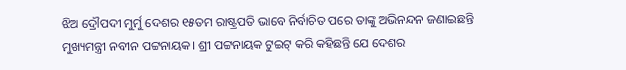ଝିଅ ଦ୍ରୌପଦୀ ମୁର୍ମୁ ଦେଶର ୧୫ତମ ରାଷ୍ଟ୍ରପତି ଭାବେ ନିର୍ବାଚିତ ପରେ ତାଙ୍କୁ ଅଭିନନ୍ଦନ ଜଣାଇଛନ୍ତି ମୁଖ୍ୟମନ୍ତ୍ରୀ ନବୀନ ପଟ୍ଟନାୟକ। ଶ୍ରୀ ପଟ୍ଟନାୟକ ଟୁଇଟ୍ କରି କହିଛନ୍ତି ଯେ ଦେଶର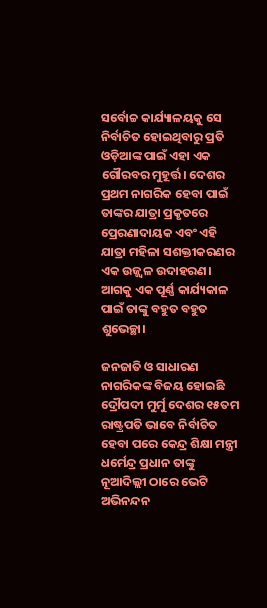ସର୍ବୋଚ୍ଚ କାର୍ଯ୍ୟାଳୟକୁ ସେ ନିର୍ବାଚିତ ହୋଇଥିବାରୁ ପ୍ରତି ଓଡ଼ିଆଙ୍କ ପାଇଁ ଏହା ଏକ ଗୌରବର ମୁହୂର୍ତ୍ତ। ଦେଶର ପ୍ରଥମ ନାଗରିକ ହେବା ପାଇଁ ତାଙ୍କର ଯାତ୍ରା ପ୍ରକୃତରେ ପ୍ରେରଣାଦାୟକ ଏବଂ ଏହି ଯାତ୍ରା ମହିଳା ସଶକ୍ତୀକରଣର ଏକ ଉଜ୍ଜ୍ୱଳ ଉଦାହରଣ। ଆଗକୁ ଏକ ପୂର୍ଣ୍ଣ କାର୍ଯ୍ୟକାଳ ପାଇଁ ତାଙ୍କୁ ବହୁତ ବହୁତ ଶୁଭେଚ୍ଛା।

ଜନଜାତି ଓ ସାଧାରଣ ନାଗରିକଙ୍କ ବିଜୟ ହୋଇଛି
ଦ୍ରୌପଦୀ ମୁର୍ମୁ ଦେଶର ୧୫ତମ ରାଷ୍ଟ୍ରପତି ଭାବେ ନିର୍ବାଚିତ ହେବା ପ‌ରେ କେନ୍ଦ୍ର ଶିକ୍ଷା ମନ୍ତ୍ରୀ ଧର୍ମେନ୍ଦ୍ର ପ୍ରଧାନ ତାଙ୍କୁ ନୂଆଦିଲ୍ଲୀ ଠାରେ ଭେଟି ଅଭିନନ୍ଦନ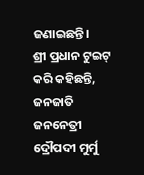ଜଣାଇଛନ୍ତି।
ଶ୍ରୀ ପ୍ରଧାନ ଟୁଇଟ୍ କରି କହିଛନ୍ତି, ଜନଜାତି ଜନନେତ୍ରୀ ଦ୍ରୌପଦୀ ମୁର୍ମୁ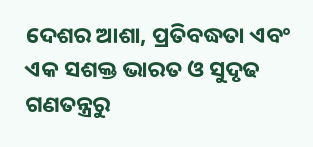ଦେଶର ଆଶା, ପ୍ରତିବଦ୍ଧତା ଏବଂ ଏକ ସଶକ୍ତ ଭାରତ ଓ ସୁଦୃଢ ଗଣତନ୍ତ୍ରରୁ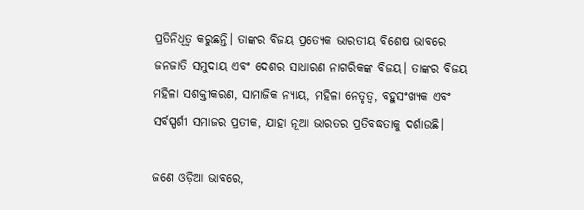ପ୍ରତିନିଧିତ୍ବ କରୁଛନ୍ତି। ତାଙ୍କର ବିଜୟ ପ୍ରତ୍ୟେକ ଭାରତୀୟ ବିଶେଷ ଭାବରେ ଜନଜାତି ସମୁଦାୟ ଏବଂ ଦେଶର ସାଧାରଣ ନାଗରିକଙ୍କ ବିଜୟ। ତାଙ୍କର ବିଜୟ ମହିଳା ସଶକ୍ତୀକରଣ, ସାମାଜିକ ନ୍ୟାୟ, ମହିଳା ନେତୃତ୍ବ, ବହୁସଂଖ୍ୟକ ଏବଂ ସର୍ବସ୍ପର୍ଶୀ ସମାଜର ପ୍ରତୀକ, ଯାହା ନୂଆ ଭାରତର ପ୍ରତିବଦ୍ଧତାକୁ ଦର୍ଶାଉଛି।

ଜଣେ ଓଡ଼ିଆ ଭାବରେ,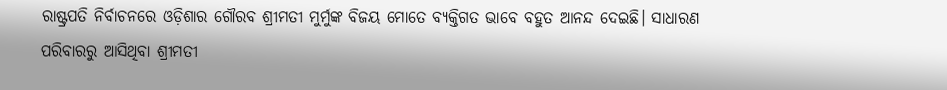ରାଷ୍ଟ୍ରପତି ନିର୍ବାଚନରେ ଓଡ଼ିଶାର ଗୌରବ ଶ୍ରୀମତୀ ମୁର୍ମୁଙ୍କ ବିଜୟ ମୋତେ ବ୍ୟକ୍ତିଗତ ଭାବେ ବହୁତ ଆନନ୍ଦ ଦେଇଛି। ସାଧାରଣ ପରିବାରରୁ ଆସିଥିବା ଶ୍ରୀମତୀ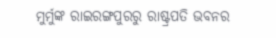ମୁର୍ମୁଙ୍କ ରାଇରଙ୍ଗପୁରରୁ ରାଷ୍ଟ୍ରପତି ଭବନର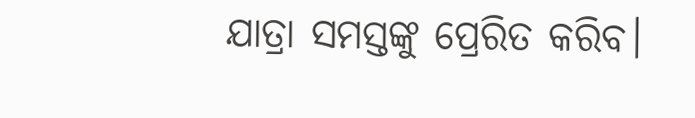ଯାତ୍ରା ସମସ୍ତଙ୍କୁ ପ୍ରେରିତ କରିବ।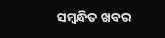ସମ୍ବନ୍ଧିତ ଖବର